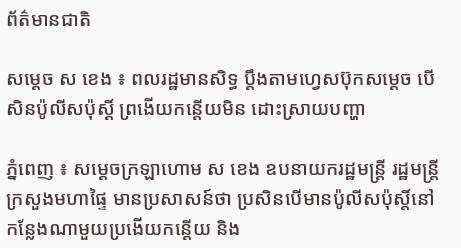ព័ត៌មានជាតិ

សម្ដេច ស ខេង ៖ ពលរដ្ឋមានសិទ្ធ ប្ដឹងតាមហ្វេសប៊ុកសម្ដេច បើសិនប៉ូលីសប៉ុស្ដិ៍ ព្រងើយកន្តើយមិន ដោះស្រាយបញ្ហា

ភ្នំពេញ ៖ សម្ដេចក្រឡាហោម ស ខេង ឧបនាយករដ្ឋមន្ដ្រី រដ្ឋមន្ដ្រីក្រសួងមហាផ្ទៃ មានប្រសាសន៍ថា ប្រសិនបើមានប៉ូលីសប៉ុស្ដិ៍នៅកន្លែងណាមួយប្រងើយកន្តើយ និង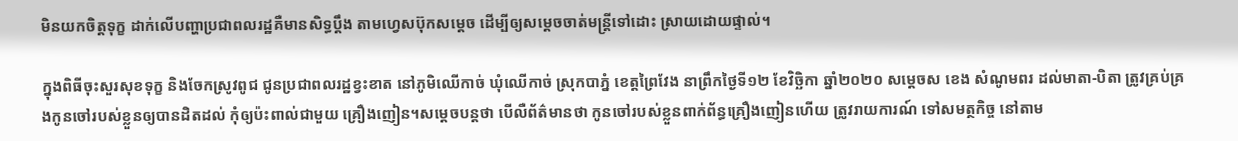មិនយកចិត្តទុក្ខ ដាក់លើបញ្ហាប្រជាពលរដ្ឋគឺមានសិទ្ធប្ដឹង តាមហ្វេសប៊ុកសម្ដេច ដើម្បីឲ្យសម្ដេចចាត់មន្ដ្រីទៅដោះ ស្រាយដោយផ្ទាល់។

ក្នុងពិធីចុះសួរសុខទុក្ខ និងចែកស្រូវពូជ ជូនប្រជាពលរដ្ឋខ្វះខាត នៅភូមិឈើកាច់ ឃុំឈើកាច់ ស្រុកបាភ្នំ ខេត្តព្រៃវែង នាព្រឹកថ្ងៃទី១២ ខែវិច្ឆិកា ឆ្នាំ២០២០ សម្ដេចស ខេង សំណូមពរ ដល់មាតា-បិតា ត្រូវគ្រប់គ្រងកូនចៅរបស់ខ្លួនឲ្យបានដិតដល់ កុំឲ្យប៉ះពាល់ជាមួយ គ្រឿងញៀន។សម្ដេចបន្ដថា បើលឺព័ត៌មានថា កូនចៅរបស់ខ្លួនពាក់ព័ន្ធគ្រឿងញៀនហើយ ត្រូវរាយការណ៍ ទៅសមត្ថកិច្ច នៅតាម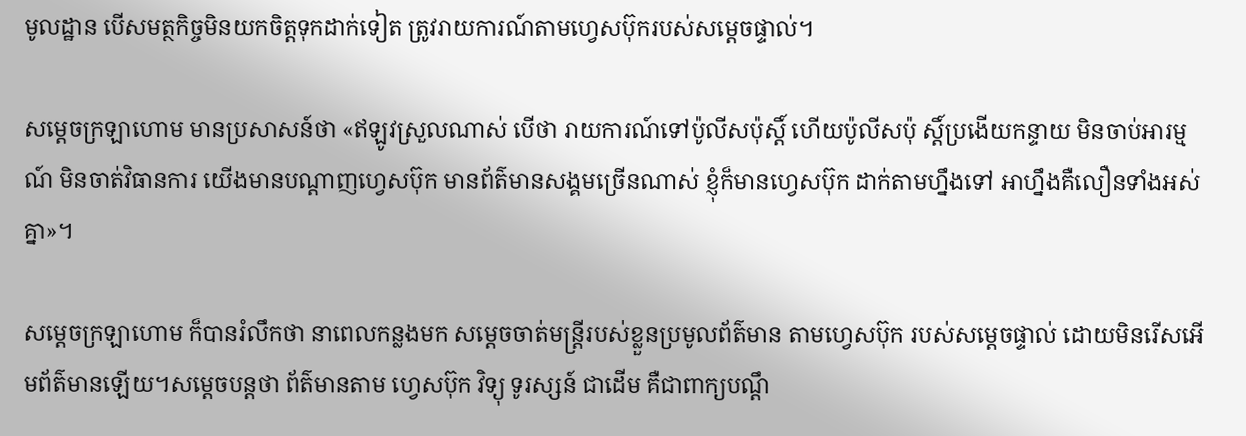មូលដ្ឋាន បើសមត្ថកិច្ចមិនយកចិត្តទុកដាក់ទៀត ត្រូវរាយការណ៍តាមហ្វេសប៊ុករបស់សម្ដេចផ្ទាល់។

សម្ដេចក្រឡាហោម មានប្រសាសន៍ថា «ឥឡូវស្រួលណាស់ បើថា រាយការណ៍ទៅប៉ូលីសប៉ុស្ដិ៍ ហើយប៉ូលីសប៉ុ ស្ដិ៍ប្រងើយកន្ទាយ មិនចាប់អារម្មណ៍ មិនចាត់វិធានការ យើងមានបណ្ដាញហ្វេសប៊ុក មានព័ត៌មានសង្គមច្រើនណាស់ ខ្ញុំក៏មានហ្វេសប៊ុក ដាក់តាមហ្នឹងទៅ អាហ្នឹងគឺលឿនទាំងអស់គ្នា»។

សម្ដេចក្រឡាហោម ក៏បានរំលឹកថា នាពេលកន្លងមក សម្ដេចចាត់មន្ដ្រីរបស់ខ្លួនប្រមូលព័ត៌មាន តាមហ្វេសប៊ុក របស់សម្ដេចផ្ទាល់ ដោយមិនរើសអើមព័ត៌មានឡើយ។សម្ដេចបន្ដថា ព័ត៌មានតាម ហ្វេសប៊ុក វិទ្យុ ទូរស្សន៍ ជាដើម គឺជាពាក្យបណ្ដឹ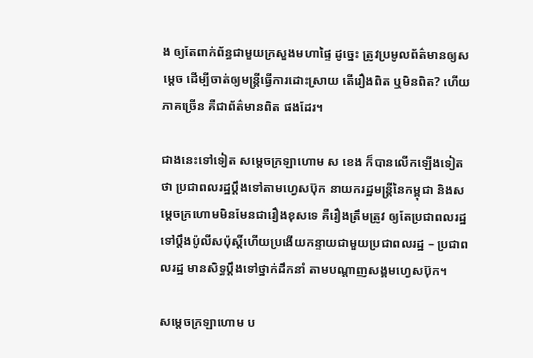ង ឲ្យតែពាក់ព័ន្ធជាមួយក្រសួងមហាផ្ទៃ ដូច្នេះ ត្រូវប្រមូលព័ត៌មានឲ្យសម្ដេច ដើម្បីចាត់ឲ្យមន្ដ្រីធ្វើការដោះស្រាយ តើរឿងពិត ឬមិនពិត? ហើយ ភាគច្រើន គឺជាព័ត៌មានពិត ផងដែរ។

ជាងនេះទៅទៀត សម្ដេចក្រឡាហោម ស ខេង ក៏បានលើកឡើងទៀតថា ប្រជាពលរដ្ឋប្តឹងទៅតាមហ្វេសប៊ុក នាយករដ្ឋមន្ដ្រីនៃកម្ពុជា និងសម្ដេចក្រហោមមិនមែនជារឿងខុសទេ គឺរឿងត្រឹមត្រូវ ឲ្យតែប្រជាពលរដ្ឋទៅប្ដឹងប៉ូលីសប៉ុស្ដិ៍ហើយប្រងើយកន្ទាយជាមួយប្រជាពលរដ្ឋ – ប្រជាពលរដ្ឋ មានសិទ្ធប្ដឹងទៅថ្នាក់ដឹកនាំ តាមបណ្ដាញសង្គមហ្វេសប៊ុក។

សម្ដេចក្រឡាហោម ប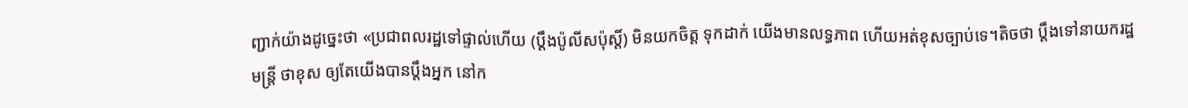ញ្ជាក់យ៉ាងដូច្នេះថា «ប្រជាពលរដ្ឋទៅផ្ទាល់ហើយ (ប្ដឹងប៉ូលីសប៉ុស្ដិ៍) មិនយកចិត្ត ទុកដាក់ យើងមានលទ្ធភាព ហើយអត់ខុសច្បាប់ទេ។តិចថា ប្ដឹងទៅនាយករដ្ឋមន្ដ្រី ថាខុស ឲ្យតែយើងបានប្ដឹងអ្នក នៅក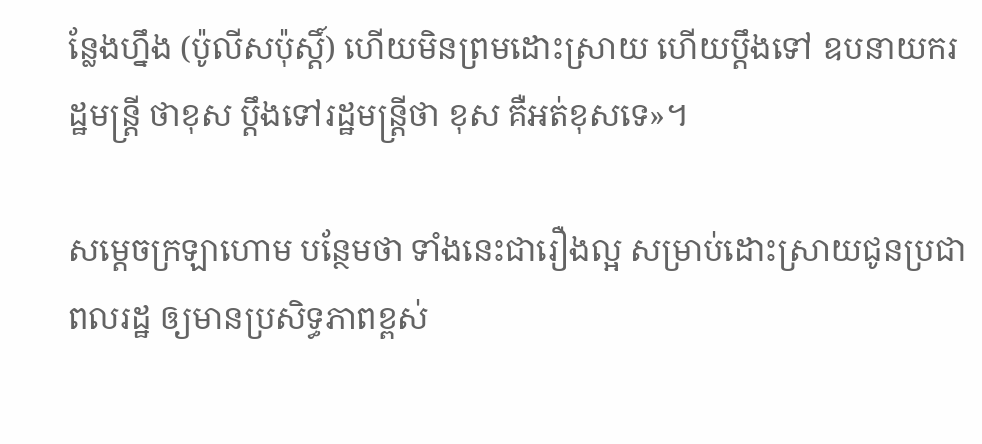ន្លែងហ្នឹង (ប៉ូលីសប៉ុស្ដិ៍) ហើយមិនព្រមដោះស្រាយ ហើយប្ដឹងទៅ ឧបនាយករដ្ឋមន្ដ្រី ថាខុស ប្ដឹងទៅរដ្ឋមន្ដ្រីថា ខុស គឺអត់ខុសទេ»។

សម្ដេចក្រឡាហោម បន្ថែមថា ទាំងនេះជារឿងល្អ សម្រាប់ដោះស្រាយជូនប្រជាពលរដ្ឋ ឲ្យមានប្រសិទ្ធភាពខ្ពស់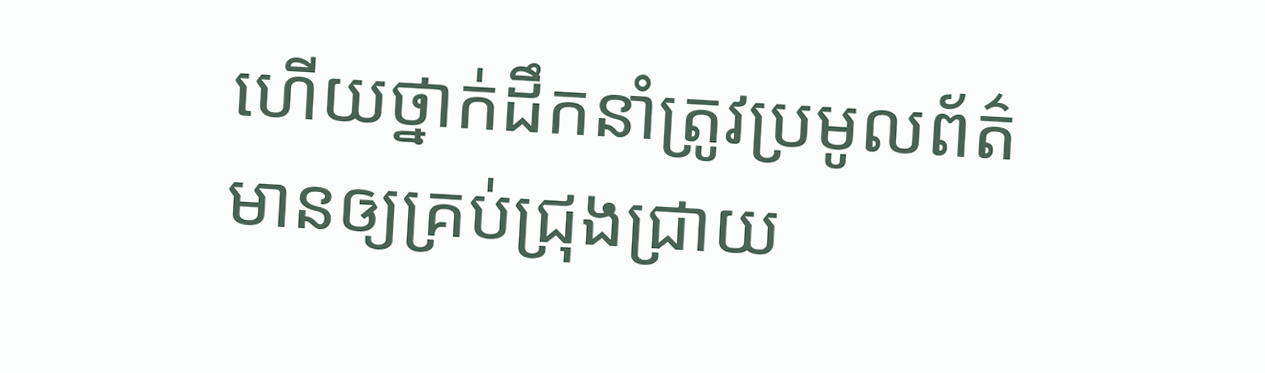ហើយថ្នាក់ដឹកនាំត្រូវប្រមូលព័ត៌មានឲ្យគ្រប់ជ្រុងជ្រាយ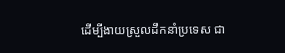ដើម្បីងាយស្រួលដឹកនាំប្រទេស ជា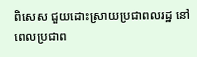ពិសេស ជួយដោះស្រាយប្រជាពលរដ្ឋ នៅពេលប្រជាព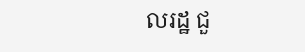លរដ្ឋ ជួ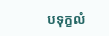បទុក្ខលំ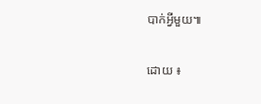បាក់អ្វីមួយ៕

ដោយ ៖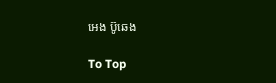អេង ប៊ូឆេង

To Top